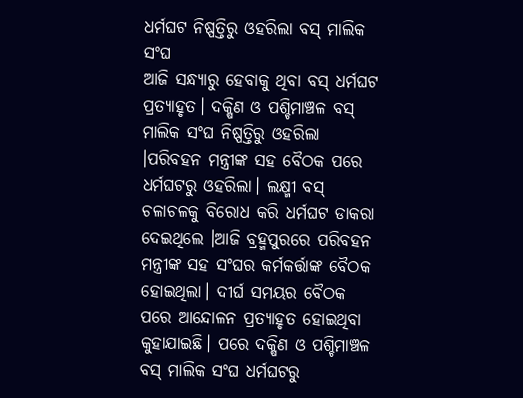ଧର୍ମଘଟ ନିଷ୍ପତ୍ତିରୁ ଓହରିଲା ବସ୍ ମାଲିକ ସଂଘ
ଆଜି ସନ୍ଧ୍ୟାରୁ ହେବାକୁ ଥିବା ବସ୍ ଧର୍ମଘଟ ପ୍ରତ୍ୟାହୃତ। ଦକ୍ଷିଣ ଓ ପଶ୍ଚିମାଞ୍ଚଳ ବସ୍ ମାଲିକ ସଂଘ ନିଷ୍ପତ୍ତିରୁ ଓହରିଲା ।ପରିବହନ ମନ୍ତ୍ରୀଙ୍କ ସହ ବୈଠକ ପରେ ଧର୍ମଘଟରୁ ଓହରିଲା। ଲକ୍ଷ୍ମୀ ବସ୍ ଚଳାଚଳକୁ ବିରୋଧ କରି ଧର୍ମଘଟ ଡାକରା ଦେଇଥିଲେ ।ଆଜି ବ୍ରହ୍ମପୁରରେ ପରିବହନ ମନ୍ତ୍ରୀଙ୍କ ସହ ସଂଘର କର୍ମକର୍ତ୍ତାଙ୍କ ବୈଠକ ହୋଇଥିଲା। ଦୀର୍ଘ ସମୟର ବୈଠକ ପରେ ଆନ୍ଦୋଳନ ପ୍ରତ୍ୟାହୃତ ହୋଇଥିବା କୁହାଯାଇଛି। ପରେ ଦକ୍ଷିଣ ଓ ପଶ୍ଚିମାଞ୍ଚଳ ବସ୍ ମାଲିକ ସଂଘ ଧର୍ମଘଟରୁ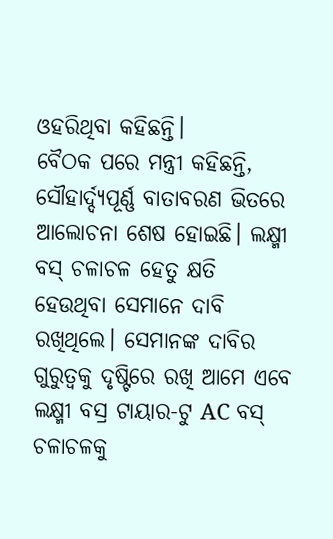ଓହରିଥିବା କହିଛନ୍ତି।
ବୈଠକ ପରେ ମନ୍ତ୍ରୀ କହିଛନ୍ତି, ସୌହାର୍ଦ୍ଦ୍ୟପୂର୍ଣ୍ଣ ବାତାବରଣ ଭିତରେ ଆଲୋଚନା ଶେଷ ହୋଇଛି। ଲକ୍ଷ୍ମୀ ବସ୍ ଚଳାଚଳ ହେତୁ କ୍ଷତି ହେଉଥିବା ସେମାନେ ଦାବି ରଖିଥିଲେ। ସେମାନଙ୍କ ଦାବିର ଗୁରୁତ୍ୱକୁ ଦୃଷ୍ଟିରେ ରଖି ଆମେ ଏବେ ଲକ୍ଷ୍ମୀ ବସ୍ର ଟାୟାର-ଟୁ AC ବସ୍ ଚଳାଚଳକୁ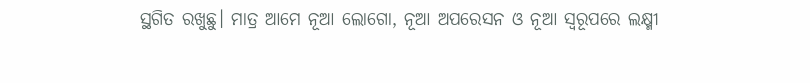ସ୍ଥଗିତ ରଖୁଛୁ। ମାତ୍ର ଆମେ ନୂଆ ଲୋଗୋ, ନୂଆ ଅପରେସନ ଓ ନୂଆ ସ୍ୱରୂପରେ ଲକ୍ଷ୍ମୀ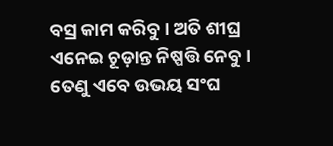ବସ୍ର କାମ କରିବୁ । ଅତି ଶୀଘ୍ର ଏନେଇ ଚୂଡ଼ାନ୍ତ ନିଷ୍ପତ୍ତି ନେବୁ। ତେଣୁ ଏବେ ଉଭୟ ସଂଘ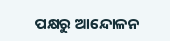ପକ୍ଷରୁ ଆନ୍ଦୋଳନ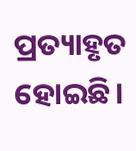ପ୍ରତ୍ୟାହୃତ ହୋଇଛି।